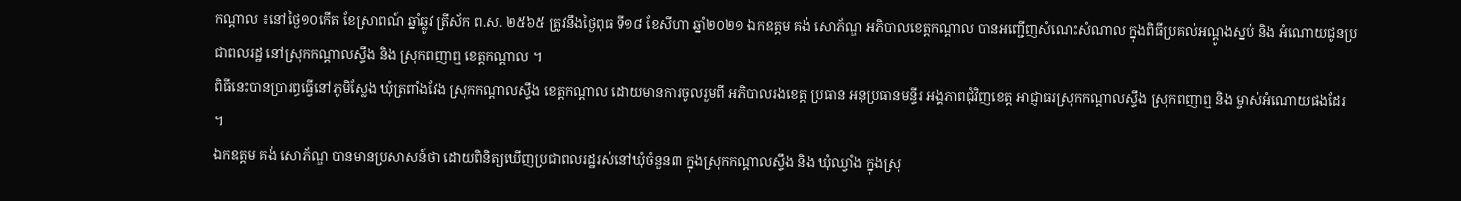កណ្ដាល ៖នៅថ្ងៃ១០កើត ខែស្រាពណ៍ ឆ្នាំឆ្លូវ ត្រីស័ក ព.ស. ២៥៦៥ ត្រូវនឹងថ្ងៃពុធ ទី១៨ ខែសីហា ឆ្នាំ២០២១ ឯកឧត្ដម គង់ សោភ័ណ្ឌ អភិបាលខេត្តកណ្ដាល បានអញ្ជើញសំណេះសំណាល ក្នុងពិធីប្រគល់អណ្ដូងស្នប់ និង អំណោយជូនប្រជាពលរដ្ឋ នៅស្រុកកណ្ដាលស្ទឹង និង ស្រុកពញាឮ ខេត្តកណ្ដាល ។
ពិធីនេះបានប្រារព្ធធ្វើនៅភូមិស្លែង ឃុំត្រពាំងវែង ស្រុកកណ្ដាលស្ទឹង ខេត្តកណ្ដាល ដោយមានការចូលរួមពី អភិបាលរងខេត្ត ប្រធាន អនុប្រធានមន្ទីរ អង្គភាពជុំវិញខេត្ត អាជ្ញាធរស្រុកកណ្ដាលស្ទឹង ស្រុកពញាឮ និង ម្ចាស់អំណោយផងដែរ ។
ឯកឧត្ដម គង់ សោភ័ណ្ឌ បានមានប្រសាសន៍ថា ដោយពិនិត្យឃើញប្រជាពលរដ្ឋរស់នៅឃុំចំនួន៣ ក្នុងស្រុកកណ្ដាលស្ទឹង និង ឃុំឈ្វាំង ក្នុងស្រុ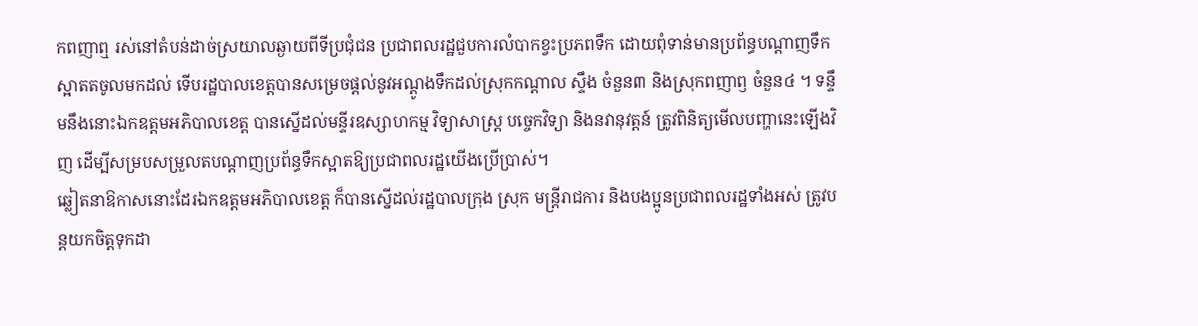កពញាឮ រស់នៅតំបន់ដាច់ស្រយាលឆ្ងាយពីទីប្រជុំជន ប្រជាពលរដ្ឋជួបការលំបាកខ្វះប្រភពទឹក ដោយពុំទាន់មានប្រព័ន្ធបណ្តាញទឹកស្អាតតចូលមកដល់ ទើបរដ្ឋបាលខេត្តបានសម្រេចផ្ដល់នូវអណ្ដូងទឹកដល់ស្រុកកណ្ដាល ស្ទឹង ចំនួន៣ និងស្រុកពញាឭ ចំនួន៤ ។ ទន្ទឹមនឹងនោះឯកឧត្ដមអភិបាលខេត្ត បានស្នើដល់មន្ទីរឧស្សាហកម្ម វិទ្យាសាស្ត្រ បច្ចេកវិទ្យា និងនវានុវត្តន៍ ត្រូវពិនិត្យមើលបញ្ហានេះឡើងវិញ ដើម្បីសម្របសម្រួលតបណ្តាញប្រព័ន្ធទឹកស្អាតឱ្យប្រជាពលរដ្ឋយើងប្រើប្រាស់។
ឆ្លៀតនាឱកាសនោះដែរឯកឧត្ដមអភិបាលខេត្ត ក៏បានស្នើដល់រដ្ឋបាលក្រុង ស្រុក មន្ត្រីរាជការ និងបងប្អូនប្រជាពលរដ្ឋទាំងអស់ ត្រូវបន្តយកចិត្តទុកដា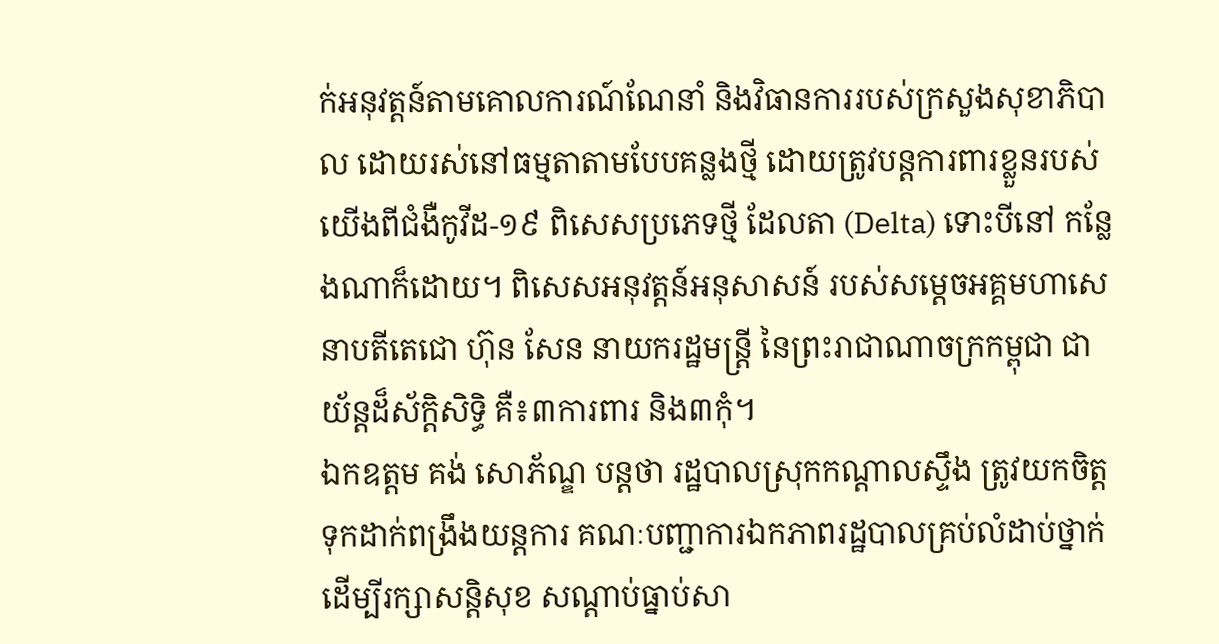ក់អនុវត្តន៍តាមគោលការណ៍ណែនាំ និងវិធានការរបស់ក្រសួងសុខាភិបាល ដោយរស់នៅធម្មតាតាមបែបគន្លងថ្មី ដោយត្រូវបន្តការពារខ្លួនរបស់យើងពីជំងឺកូវីដ-១៩ ពិសេសប្រភេទថ្មី ដែលតា (Delta) ទោះបីនៅ កន្លែងណាក៏ដោយ។ ពិសេសអនុវត្តន៍អនុសាសន៍ របស់សម្តេចអគ្គមហាសេនាបតីតេជោ ហ៊ុន សែន នាយករដ្ឋមន្ត្រី នៃព្រះរាជាណាចក្រកម្ពុជា ជាយ័ន្តដ៏ស័ក្តិសិទ្ធិ គឺ៖៣ការពារ និង៣កុំ។
ឯកឧត្ដម គង់ សោភ័ណ្ឌ បន្តថា រដ្ឋបាលស្រុកកណ្ដាលស្ទឹង ត្រូវយកចិត្តទុកដាក់ពង្រឹងយន្តការ គណៈបញ្ជាការឯកភាពរដ្ឋបាលគ្រប់លំដាប់ថ្នាក់ ដើម្បីរក្សាសន្តិសុខ សណ្តាប់ធ្នាប់សា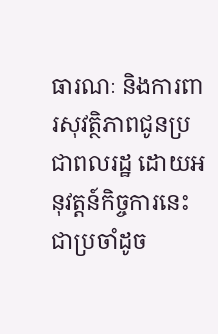ធារណៈ និងការពារសុវត្ថិភាពជូនប្រជាពលរដ្ឋ ដោយអនុវត្តន៍កិច្ចការនេះជាប្រចាំដូច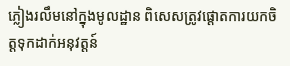ភ្លៀងរលឹមនៅក្នុងមូលដ្ឋាន ពិសេសត្រូវផ្តោតការយកចិត្តទុកដាក់អនុវត្តន៍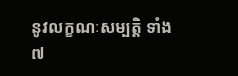នូវលក្ខណៈសម្បត្តិ ទាំង ៧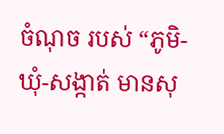ចំណុច របស់ “ភូមិ-ឃុំ-សង្កាត់ មានសុ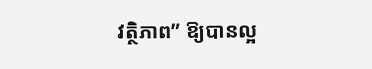វត្ថិភាព” ឱ្យបានល្អ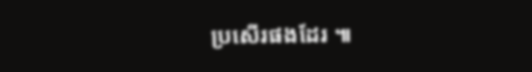ប្រសើរផងដែរ ៕